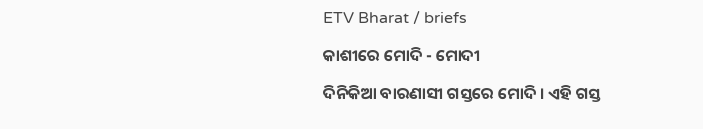ETV Bharat / briefs

କାଶୀରେ ମୋଦି - ମୋଦୀ

ଦିନିକିଆ ବାରଣାସୀ ଗସ୍ତରେ ମୋଦି । ଏହି ଗସ୍ତ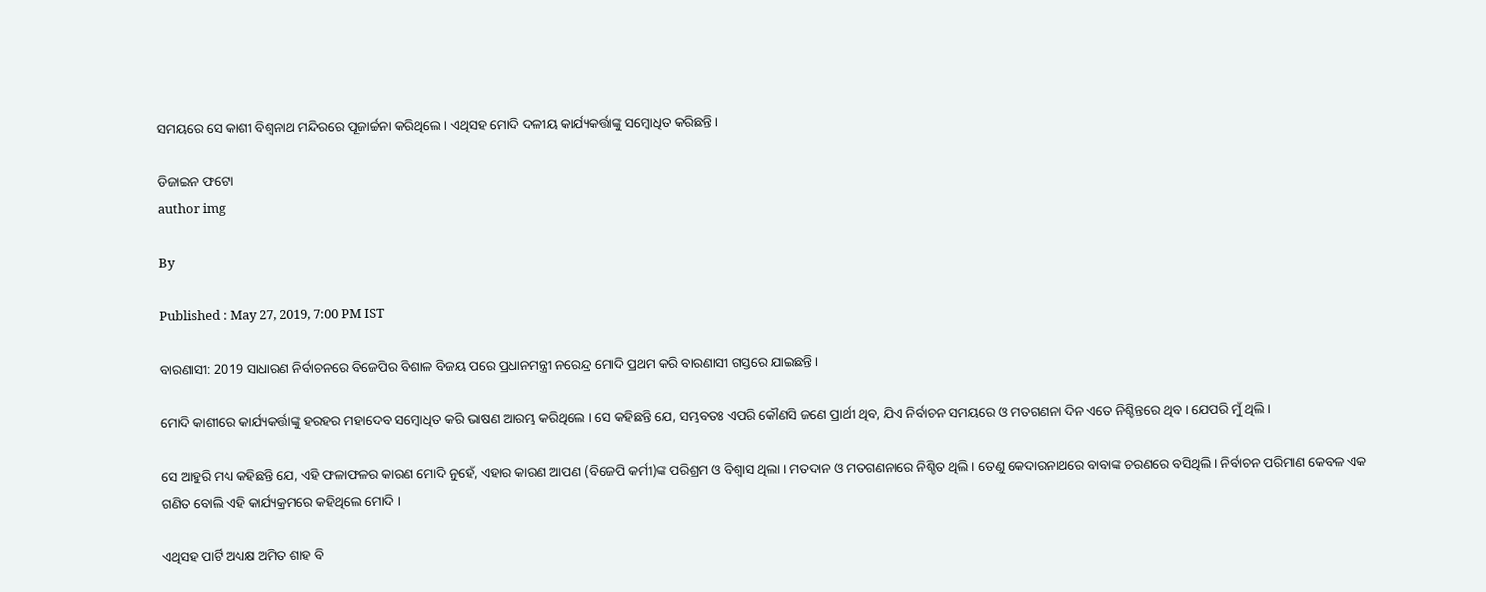ସମୟରେ ସେ କାଶୀ ବିଶ୍ବନାଥ ମନ୍ଦିରରେ ପୂଜାର୍ଚ୍ଚନା କରିଥିଲେ । ଏଥିସହ ମୋଦି ଦଳୀୟ କାର୍ଯ୍ୟକର୍ତ୍ତାଙ୍କୁ ସମ୍ବୋଧିତ କରିଛନ୍ତି ।

ଡିଜାଇନ ଫଟୋ
author img

By

Published : May 27, 2019, 7:00 PM IST

ବାରଣାସୀ: 2019 ସାଧାରଣ ନିର୍ବାଚନରେ ବିଜେପିର ବିଶାଳ ବିଜୟ ପରେ ପ୍ରଧାନମନ୍ତ୍ରୀ ନରେନ୍ଦ୍ର ମୋଦି ପ୍ରଥମ କରି ବାରଣାସୀ ଗସ୍ତରେ ଯାଇଛନ୍ତି ।

ମୋଦି କାଶୀରେ କାର୍ଯ୍ୟକର୍ତ୍ତାଙ୍କୁ ହରହର ମହାଦେବ ସମ୍ବୋଧିତ କରି ଭାଷଣ ଆରମ୍ଭ କରିଥିଲେ । ସେ କହିଛନ୍ତି ଯେ, ସମ୍ଭବତଃ ଏପରି କୌଣସି ଜଣେ ପ୍ରାର୍ଥୀ ଥିବ, ଯିଏ ନିର୍ବାଚନ ସମୟରେ ଓ ମତଗଣନା ଦିନ ଏତେ ନିଶ୍ଚିନ୍ତରେ ଥିବ । ଯେପରି ମୁଁ ଥିଲି ।

ସେ ଆହୁରି ମଧ୍ୟ କହିଛନ୍ତି ଯେ, ଏହି ଫଳାଫଳର କାରଣ ମୋଦି ନୁହେଁ, ଏହାର କାରଣ ଆପଣ (ବିଜେପି କର୍ମୀ)ଙ୍କ ପରିଶ୍ରମ ଓ ବିଶ୍ବାସ ଥିଲା । ମତଦାନ ଓ ମତଗଣନାରେ ନିଶ୍ଚିତ ଥିଲି । ତେଣୁ କେଦାରନାଥରେ ବାବାଙ୍କ ଚରଣରେ ବସିଥିଲି । ନିର୍ବାଚନ ପରିମାଣ କେବଳ ଏକ ଗଣିତ ବୋଲି ଏହି କାର୍ଯ୍ୟକ୍ରମରେ କହିଥିଲେ ମୋଦି ।

ଏଥିସହ ପାର୍ଟି ଅଧ୍ୟକ୍ଷ ଅମିତ ଶାହ ବି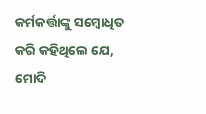କର୍ମକର୍ତ୍ତାଙ୍କୁ ସମ୍ବୋଧିତ କରି କହିଥିଲେ ଯେ, ମୋଦି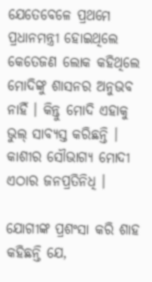ଯେତେବେଳେ ପ୍ରଥମେ ପ୍ରଧାନମନ୍ତ୍ରୀ ହୋଇଥିଲେ କେତେଜଣ ଲୋକ କହିଥିଲେ ମୋଦିଙ୍କୁ ଶାସନର ଅନୁଭବ ନାହିଁ । କିନ୍ତୁ ମୋଦି ଏହାକୁ ଭୁଲ୍‌ ସାବ୍ୟସ୍ତ କରିଛନ୍ତି । କାଶୀର ସୌଭାଗ୍ୟ ମୋଦୀ ଏଠାର ଜନପ୍ରତିନିଧି ।

ଯୋଗୀଙ୍କ ପ୍ରଶଂସା କରି ଶାହ କହିଛନ୍ତି ଯେ,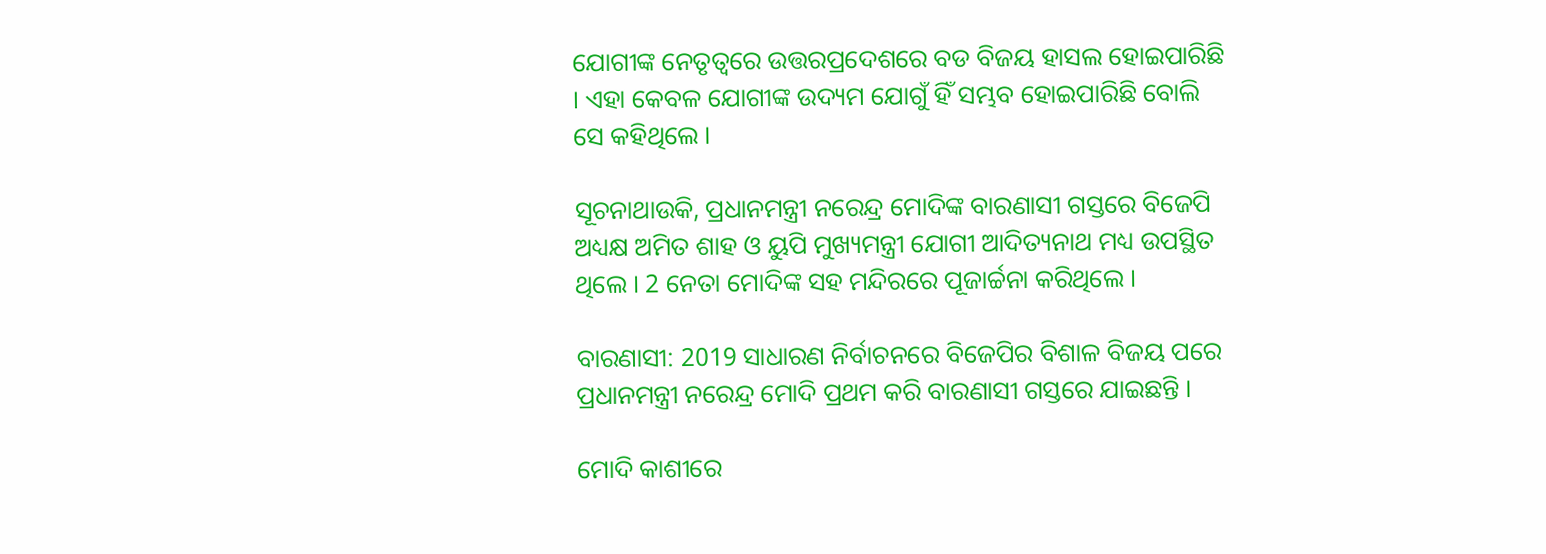ଯୋଗୀଙ୍କ ନେତୃତ୍ବରେ ଉତ୍ତରପ୍ରଦେଶରେ ବଡ ବିଜୟ ହାସଲ ହୋଇପାରିଛି । ଏହା କେବଳ ଯୋଗୀଙ୍କ ଉଦ୍ୟମ ଯୋଗୁଁ ହିଁ ସମ୍ଭବ ହୋଇପାରିଛି ବୋଲି ସେ କହିଥିଲେ ।

ସୂଚନାଥାଉକି, ପ୍ରଧାନମନ୍ତ୍ରୀ ନରେନ୍ଦ୍ର ମୋଦିଙ୍କ ବାରଣାସୀ ଗସ୍ତରେ ବିଜେପି ଅଧ୍ୟକ୍ଷ ଅମିତ ଶାହ ଓ ୟୁପି ମୁଖ୍ୟମନ୍ତ୍ରୀ ଯୋଗୀ ଆଦିତ୍ୟନାଥ ମଧ୍ୟ ଉପସ୍ଥିତ ଥିଲେ । 2 ନେତା ମୋଦିଙ୍କ ସହ ମନ୍ଦିରରେ ପୂଜାର୍ଚ୍ଚନା କରିଥିଲେ ।

ବାରଣାସୀ: 2019 ସାଧାରଣ ନିର୍ବାଚନରେ ବିଜେପିର ବିଶାଳ ବିଜୟ ପରେ ପ୍ରଧାନମନ୍ତ୍ରୀ ନରେନ୍ଦ୍ର ମୋଦି ପ୍ରଥମ କରି ବାରଣାସୀ ଗସ୍ତରେ ଯାଇଛନ୍ତି ।

ମୋଦି କାଶୀରେ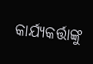କାର୍ଯ୍ୟକର୍ତ୍ତାଙ୍କୁ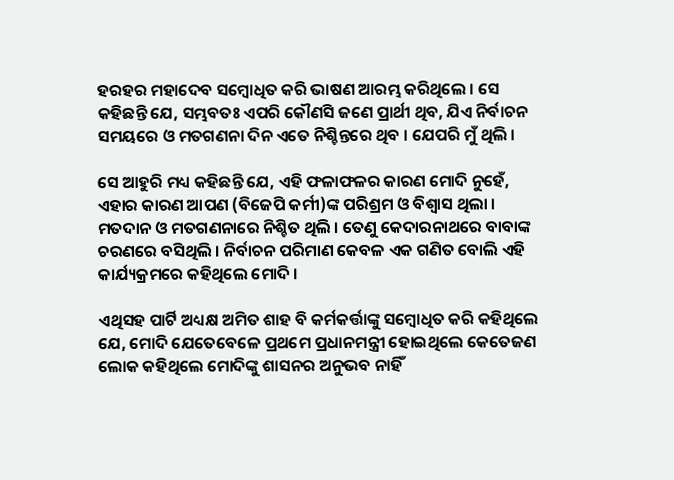ହରହର ମହାଦେବ ସମ୍ବୋଧିତ କରି ଭାଷଣ ଆରମ୍ଭ କରିଥିଲେ । ସେ କହିଛନ୍ତି ଯେ, ସମ୍ଭବତଃ ଏପରି କୌଣସି ଜଣେ ପ୍ରାର୍ଥୀ ଥିବ, ଯିଏ ନିର୍ବାଚନ ସମୟରେ ଓ ମତଗଣନା ଦିନ ଏତେ ନିଶ୍ଚିନ୍ତରେ ଥିବ । ଯେପରି ମୁଁ ଥିଲି ।

ସେ ଆହୁରି ମଧ୍ୟ କହିଛନ୍ତି ଯେ, ଏହି ଫଳାଫଳର କାରଣ ମୋଦି ନୁହେଁ, ଏହାର କାରଣ ଆପଣ (ବିଜେପି କର୍ମୀ)ଙ୍କ ପରିଶ୍ରମ ଓ ବିଶ୍ବାସ ଥିଲା । ମତଦାନ ଓ ମତଗଣନାରେ ନିଶ୍ଚିତ ଥିଲି । ତେଣୁ କେଦାରନାଥରେ ବାବାଙ୍କ ଚରଣରେ ବସିଥିଲି । ନିର୍ବାଚନ ପରିମାଣ କେବଳ ଏକ ଗଣିତ ବୋଲି ଏହି କାର୍ଯ୍ୟକ୍ରମରେ କହିଥିଲେ ମୋଦି ।

ଏଥିସହ ପାର୍ଟି ଅଧ୍ୟକ୍ଷ ଅମିତ ଶାହ ବି କର୍ମକର୍ତ୍ତାଙ୍କୁ ସମ୍ବୋଧିତ କରି କହିଥିଲେ ଯେ, ମୋଦି ଯେତେବେଳେ ପ୍ରଥମେ ପ୍ରଧାନମନ୍ତ୍ରୀ ହୋଇଥିଲେ କେତେଜଣ ଲୋକ କହିଥିଲେ ମୋଦିଙ୍କୁ ଶାସନର ଅନୁଭବ ନାହିଁ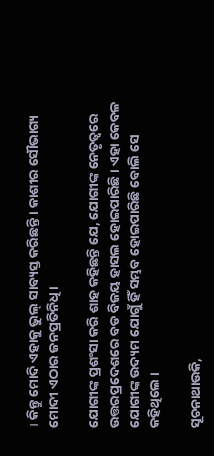। କିନ୍ତୁ ମୋଦି ଏହାକୁ ଭୁଲ୍‌ ସାବ୍ୟସ୍ତ କରିଛନ୍ତି । କାଶୀର ସୌଭାଗ୍ୟ ମୋଦୀ ଏଠାର ଜନପ୍ରତିନିଧି ।

ଯୋଗୀଙ୍କ ପ୍ରଶଂସା କରି ଶାହ କହିଛନ୍ତି ଯେ, ଯୋଗୀଙ୍କ ନେତୃତ୍ବରେ ଉତ୍ତରପ୍ରଦେଶରେ ବଡ ବିଜୟ ହାସଲ ହୋଇପାରିଛି । ଏହା କେବଳ ଯୋଗୀଙ୍କ ଉଦ୍ୟମ ଯୋଗୁଁ ହିଁ ସମ୍ଭବ ହୋଇପାରିଛି ବୋଲି ସେ କହିଥିଲେ ।

ସୂଚନାଥାଉକି,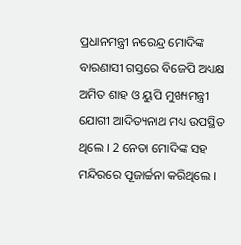ପ୍ରଧାନମନ୍ତ୍ରୀ ନରେନ୍ଦ୍ର ମୋଦିଙ୍କ ବାରଣାସୀ ଗସ୍ତରେ ବିଜେପି ଅଧ୍ୟକ୍ଷ ଅମିତ ଶାହ ଓ ୟୁପି ମୁଖ୍ୟମନ୍ତ୍ରୀ ଯୋଗୀ ଆଦିତ୍ୟନାଥ ମଧ୍ୟ ଉପସ୍ଥିତ ଥିଲେ । 2 ନେତା ମୋଦିଙ୍କ ସହ ମନ୍ଦିରରେ ପୂଜାର୍ଚ୍ଚନା କରିଥିଲେ ।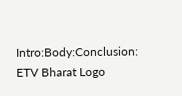Intro:Body:Conclusion:
ETV Bharat Logo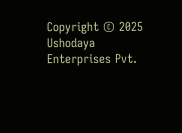Copyright © 2025 Ushodaya Enterprises Pvt.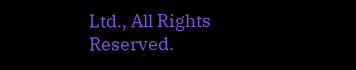Ltd., All Rights Reserved.